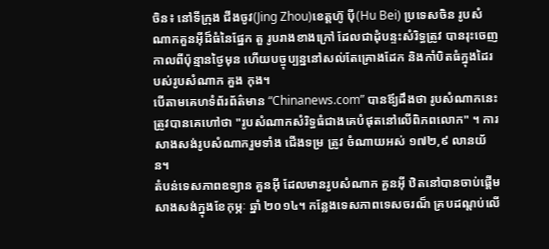ចិន៖ នៅទីក្រុង ជីងចូវ(Jing Zhou)ខេត្តហ៊ូ ប៉ី(Hu Bei) ប្រទេសចិន រូបសំណាកគួនអ៊ីដ៏ធំនៃផ្នែក តួ រូបរាងខាងក្រៅ ដែលជាដុំបន្ទះសំរិទ្ធត្រូវ បានរុះចេញកាលពីប៉ុន្មានថ្ងៃមុន ហើយបច្ចុប្បន្ននៅសល់តែគ្រោងដែក និងកាំបិតធំក្នុងដៃរបស់រូបសំណាក គួង កុង។
បើតាមគេហទំព័រព័ត៌មាន “Chinanews.com” បានឪ្យដឹងថា រូបសំណាកនេះ ត្រូវបានគេហៅថា "រូបសំណាកសំរិទ្ធធំជាងគេបំផុតនៅលើពិភពលោក" ។ ការសាងសង់រូបសំណាករួមទាំង ជើងទម្រ ត្រូវ ចំណាយអស់ ១៧២,៩ លានយ័ន។
តំបន់ទេសភាពឧទ្យាន គួនអ៊ី ដែលមានរូបសំណាក គួនអ៊ី ឋិតនៅបានចាប់ផ្ដើមសាងសង់ក្នុងខែកុម្ភៈ ឆ្នាំ ២០១៤។ កន្លែងទេសភាពទេសចរណ៏ គ្របដណ្តប់លើ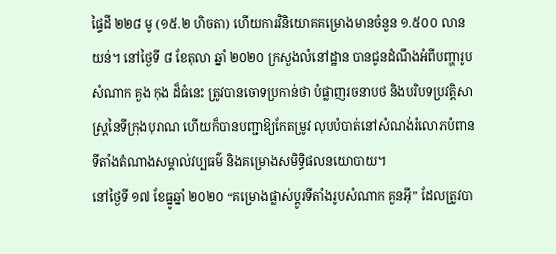ផ្ទៃដី ២២៨ មូ (១៥.២ ហិចតា) ហើយការវិនិយោគគម្រោងមានចំនួន ១.៥០០ លាន យន់។ នៅថ្ងៃទី ៨ ខែតុលា ឆ្នាំ ២០២០ ក្រសួងលំនៅដ្ឋាន បានជូនដំណឹងអំពីបញ្ហារូបសំណាក គួង កុង ដ៏ធំនេះ ត្រូវបានចោទប្រកាន់ថា បំផ្លាញរចនាបថ និងបរិបទប្រវត្តិសាស្រ្តនៃទីក្រុងបុរាណ ហើយក៏បានបញ្ជាឱ្យកែតម្រូវ លុបបំបាត់នៅសំណង់រំលោភបំពានទីតាំងតំណាងសម្គាល់វប្បធម៌ និងគម្រោងសមិទ្ធិផលនយោបាយ។
នៅថ្ងៃទី ១៧ ខែធ្នូឆ្នាំ ២០២០ “គម្រោងផ្លាស់ប្តូរទីតាំងរូបសំណាក គួនអ៊ី” ដែលត្រូវបា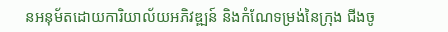នអនុម័តដោយការិយាល័យអភិវឌ្ឍន៍ និងកំណែទម្រង់នៃក្រុង ជីងចូ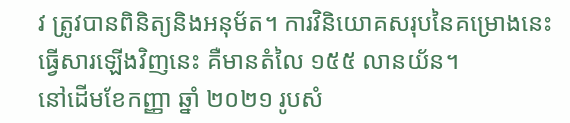វ ត្រូវបានពិនិត្យនិងអនុម័ត។ ការវិនិយោគសរុបនៃគម្រោងនេះ ធ្វើសារឡើងវិញនេះ គឺមានតំលៃ ១៥៥ លានយ័ន។
នៅដើមខែកញ្ញា ឆ្នាំ ២០២១ រូបសំ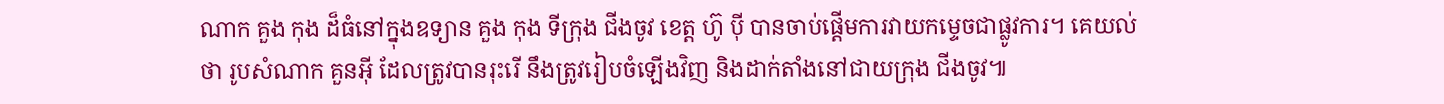ណាក គួង កុង ដ៏ធំនៅក្នុងឧទ្យាន គួង កុង ទីក្រុង ជីងចូវ ខេត្ត ហ៊ូ ប៉ី បានចាប់ផ្តើមការវាយកម្ទេចជាផ្លូវការ។ គេយល់ថា រូបសំណាក គួនអ៊ី ដែលត្រូវបានរុះរើ នឹងត្រូវរៀបចំឡើងវិញ និងដាក់តាំងនៅជាយក្រុង ជីងចូវ៕